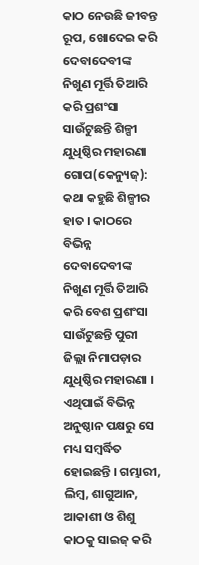କାଠ ନେଉଛି ଜୀବନ୍ତ ରୂପ, ଖୋଦେଇ କରି ଦେବାଦେବୀଙ୍କ ନିଖୁଣ ମୂର୍ତ୍ତି ତିଆରି କରି ପ୍ରଶଂସା ସାଉଁଟୁଛନ୍ତି ଶିଳ୍ପୀ ଯୁଧିଷ୍ଠିର ମହାରଣା
ଗୋପ(କେନ୍ୟୁଜ୍): କଥା କହୁଛି ଶିଳ୍ପୀର ହାତ । କାଠରେ ବିଭିନ୍ନ ଦେବାଦେବୀଙ୍କ ନିଖୁଣ ମୂର୍ତ୍ତି ତିଆରି କରି ବେଶ ପ୍ରଶଂସା ସାଉଁଟୁଛନ୍ତି ପୁରୀ ଜିଲ୍ଲା ନିମାପଡ଼ାର ଯୁଧିଷ୍ଠିର ମହାରଣା । ଏଥିପାଇଁ ବିଭିନ୍ନ ଅନୁଷ୍ଠାନ ପକ୍ଷରୁ ସେ ମଧ୍ୟ ସମ୍ବର୍ଦ୍ଧିତ ହୋଇଛନ୍ତି । ଗମ୍ଭାରୀ, ଲିମ୍ବ, ଶାଗୁଆନ, ଆକାଶୀ ଓ ଶିଶୁ କାଠକୁ ସାଇଜ୍ କରି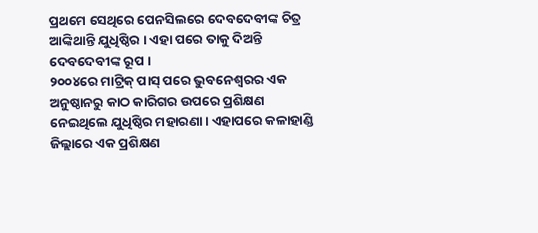ପ୍ରଥମେ ସେଥିରେ ପେନସିଲରେ ଦେବଦେବୀଙ୍କ ଚିତ୍ର ଆଙ୍କିଥାନ୍ତି ଯୁଧିଷ୍ଠିର । ଏହା ପରେ ତାକୁ ଦିଅନ୍ତି ଦେବଦେବୀଙ୍କ ରୂପ ।
୨୦୦୪ରେ ମାଟ୍ରିକ୍ ପାସ୍ ପରେ ଭୁବନେଶ୍ୱରର ଏକ ଅନୁଷ୍ଠାନରୁ କାଠ କାରିଗର ଉପରେ ପ୍ରଶିକ୍ଷଣ ନେଇଥିଲେ ଯୁଧିଷ୍ଠିର ମହାରଣା । ଏହାପରେ କଳାହାଣ୍ଡି ଜିଲ୍ଲାରେ ଏକ ପ୍ରଶିକ୍ଷଣ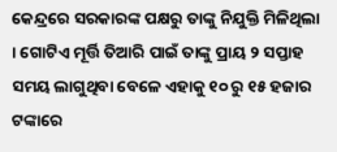କେନ୍ଦ୍ରରେ ସରକାରଙ୍କ ପକ୍ଷରୁ ତାଙ୍କୁ ନିଯୁକ୍ତି ମିଳିଥିଲା । ଗୋଟିଏ ମୂର୍ତ୍ତି ତିଆରି ପାଇଁ ତାଙ୍କୁ ପ୍ରାୟ ୨ ସପ୍ତାହ ସମୟ ଲାଗୁଥିବା ବେଳେ ଏହାକୁ ୧୦ ରୁ ୧୫ ହଜାର ଟଙ୍କାରେ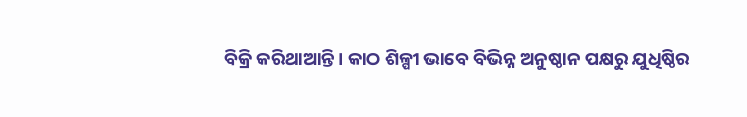ବିକ୍ରି କରିଥାଆନ୍ତି । କାଠ ଶିଳ୍ପୀ ଭାବେ ବିଭିନ୍ନ ଅନୁଷ୍ଠାନ ପକ୍ଷରୁ ଯୁଧିଷ୍ଠିର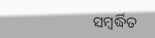ସମ୍ବର୍ଦ୍ଧିତ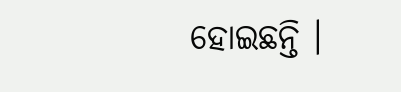ହୋଇଛନ୍ତି ।